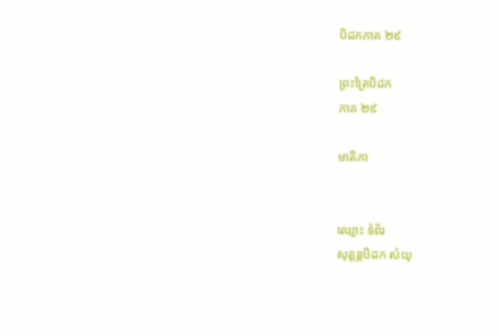បិដកភាគ ២៩

ព្រះត្រៃបិដក
ភាគ ២៩

មាតិកា


ឈ្មោះ ទំព័រ
សុត្តន្តបិដក សំយុ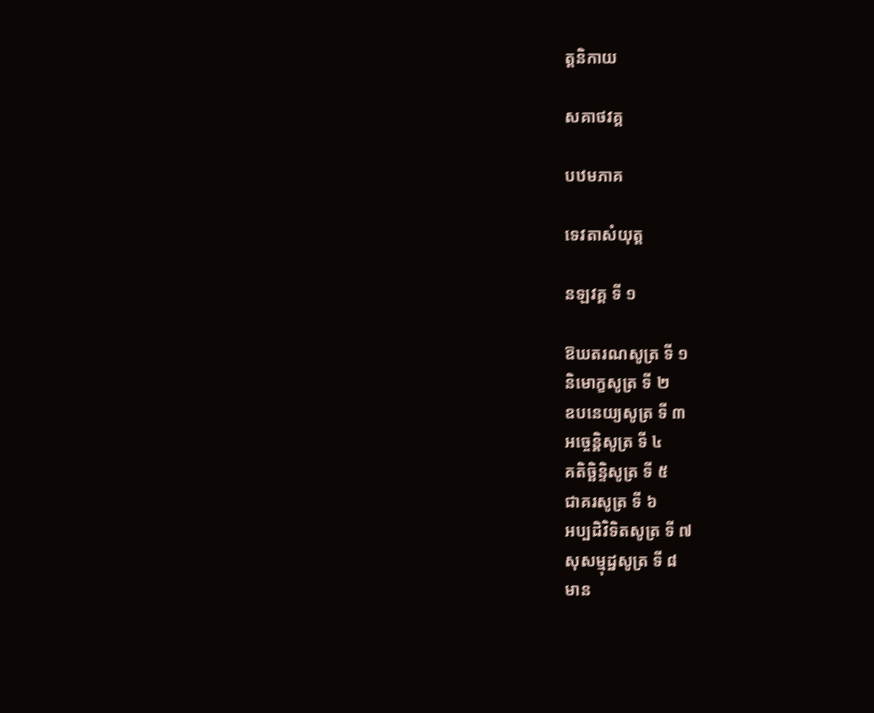ត្តនិកាយ

សគាថវគ្គ

បឋមភាគ

ទេវតាសំយុត្ត

នឡវគ្គ ទី ១

ឱឃតរណសូត្រ ទី ១
និមោក្ខសូត្រ ទី ២
ឧបនេយ្យសូត្រ ទី ៣
អច្ចេន្តិសូត្រ ទី ៤
គតិច្ឆិន្ទិសូត្រ ទី ៥
ជាគរសូត្រ ទី ៦
អប្បដិវិទិតសូត្រ ទី ៧
សុសម្មុដ្ឋសូត្រ ទី ៨
មាន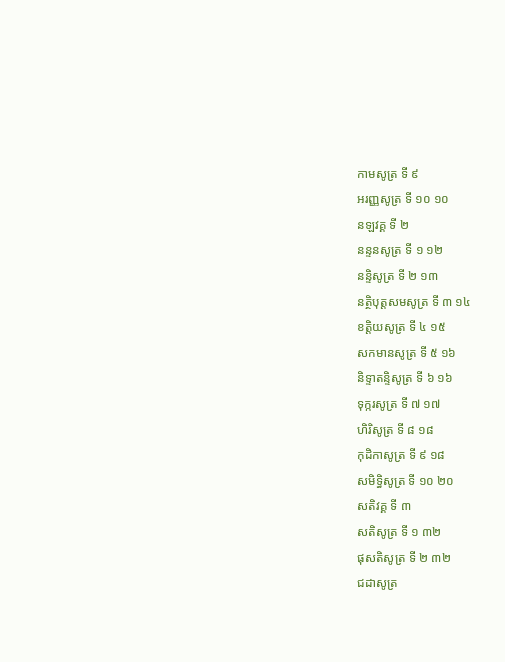កាមសូត្រ ទី ៩
អរញ្ញសូត្រ ទី ១០ ១០
នឡវគ្គ ទី ២
នន្ទនសូត្រ ទី ១ ១២
នន្ទិសូត្រ ទី ២ ១៣
នត្ថិបុត្តសមសូត្រ ទី ៣ ១៤
ខត្តិយសូត្រ ទី ៤ ១៥
សកមានសូត្រ ទី ៥ ១៦
និទ្ទាតន្ទិសូត្រ ទី ៦ ១៦
ទុក្ករសូត្រ ទី ៧ ១៧
ហិរិសូត្រ ទី ៨ ១៨
កុដិកាសូត្រ ទី ៩ ១៨
សមិទ្ធិសូត្រ ទី ១០ ២០
សតិវគ្គ ទី ៣
សតិសូត្រ ទី ១ ៣២
ផុសតិសូត្រ ទី ២ ៣២
ជដាសូត្រ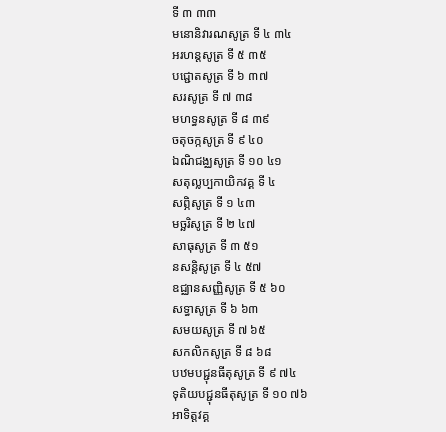ទី ៣ ៣៣
មនោនិវារណសូត្រ ទី ៤ ៣៤
អរហន្តសូត្រ ទី ៥ ៣៥
បជ្ជោតសូត្រ ទី ៦ ៣៧
សរសូត្រ ទី ៧ ៣៨
មហទ្ធនសូត្រ ទី ៨ ៣៩
ចតុចក្កសូត្រ ទី ៩ ៤០
ឯណិជង្ឈសូត្រ ទី ១០ ៤១
សតុល្លប្បកាយិកវគ្គ ទី ៤
សព្ភិសូត្រ ទី ១ ៤៣
មច្ឆរិសូត្រ ទី ២ ៤៧
សាធុសូត្រ ទី ៣ ៥១
នសន្តិសូត្រ ទី ៤ ៥៧
ឧជ្ឈានសញ្ញិសូត្រ ទី ៥ ៦០
សទ្ធាសូត្រ ទី ៦ ៦៣
សមយសូត្រ ទី ៧ ៦៥
សកលិកសូត្រ ទី ៨ ៦៨
បឋមបជ្ជុនធីតុសូត្រ ទី ៩ ៧៤
ទុតិយបជ្ជុនធីតុសូត្រ ទី ១០ ៧៦
អាទិត្តវគ្គ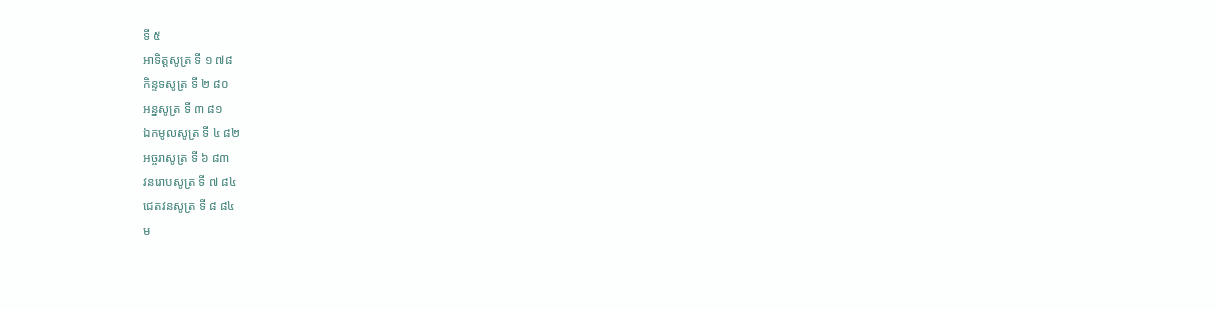ទី ៥
អាទិត្តសូត្រ ទី ១ ៧៨
កិន្ទទសូត្រ ទី ២ ៨០
អន្នសូត្រ ទី ៣ ៨១
ឯកមូលសូត្រ ទី ៤ ៨២
អច្ចរាសូត្រ ទី ៦ ៨៣
វនរោបសូត្រ ទី ៧ ៨៤
ជេតវនសូត្រ ទី ៨ ៨៤
ម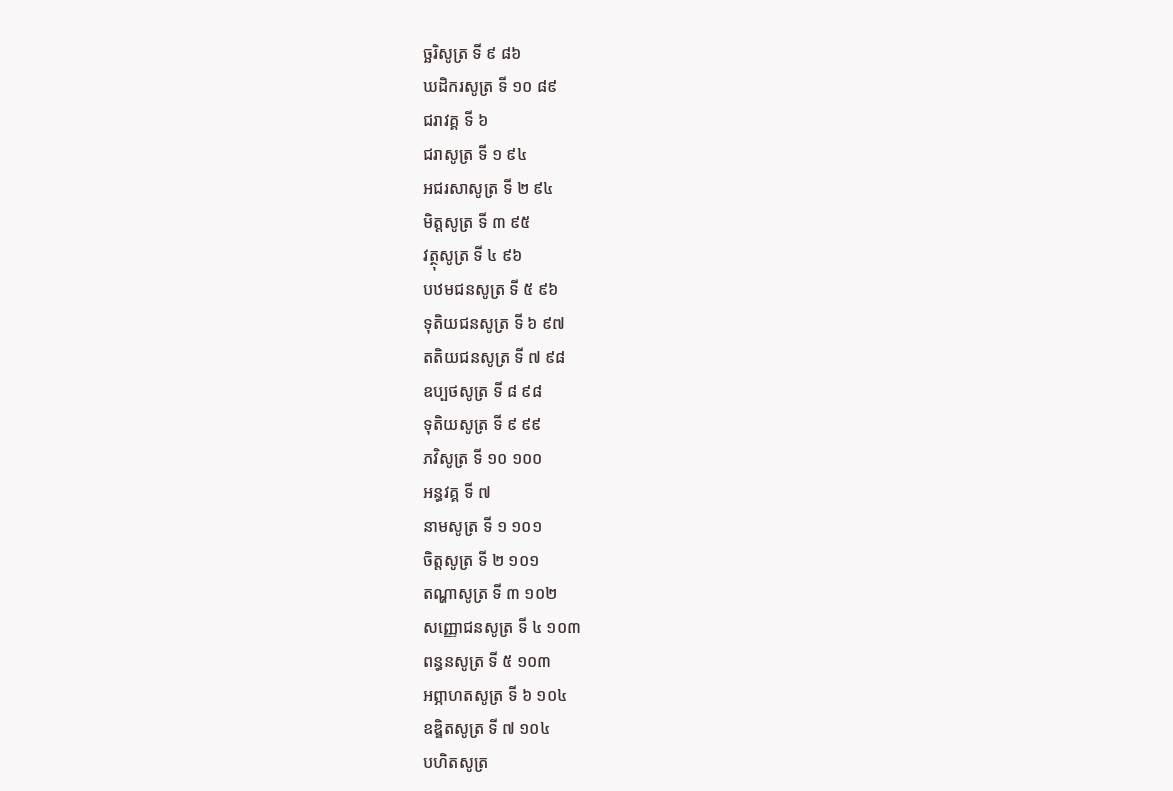ច្ឆរិសូត្រ ទី ៩ ៨៦
ឃដិករសូត្រ ទី ១០ ៨៩
ជរាវគ្គ ទី ៦
ជរាសូត្រ ទី ១ ៩៤
អជរសាសូត្រ ទី ២ ៩៤
មិត្តសូត្រ ទី ៣ ៩៥
វត្ថុសូត្រ ទី ៤ ៩៦
បឋមជនសូត្រ ទី ៥ ៩៦
ទុតិយជនសូត្រ ទី ៦ ៩៧
តតិយជនសូត្រ ទី ៧ ៩៨
ឧប្បថសូត្រ ទី ៨ ៩៨
ទុតិយសូត្រ ទី ៩ ៩៩
ភវិសូត្រ ទី ១០ ១០០
អន្ធវគ្គ ទី ៧
នាមសូត្រ ទី ១ ១០១
ចិត្តសូត្រ ទី ២ ១០១
តណ្ហាសូត្រ ទី ៣ ១០២
សញ្ញោជនសូត្រ ទី ៤ ១០៣
ពន្ធនសូត្រ ទី ៥ ១០៣
អព្ភាហតសូត្រ ទី ៦ ១០៤
ឧឌ្ឌិតសូត្រ ទី ៧ ១០៤
បហិតសូត្រ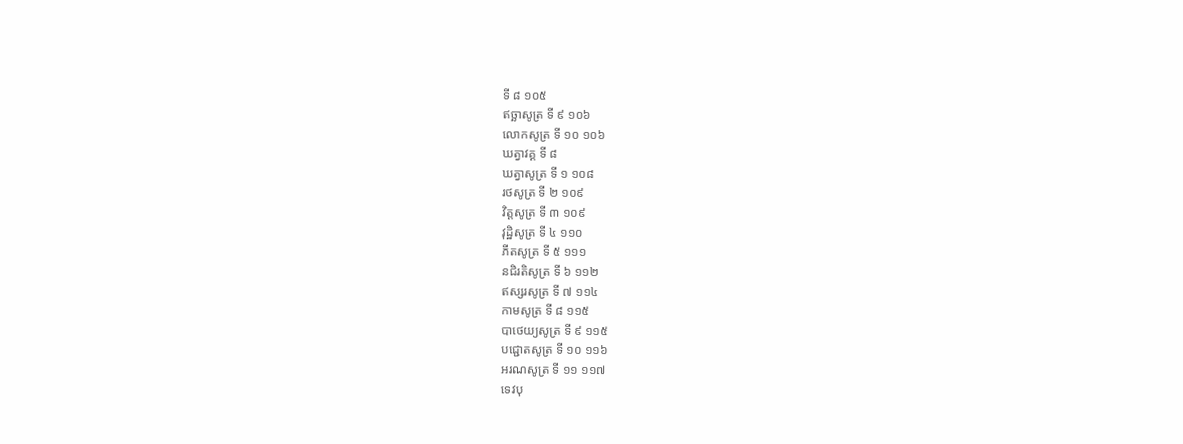ទី ៨ ១០៥
ឥច្ឆាសូត្រ ទី ៩ ១០៦
លោកសូត្រ ទី ១០ ១០៦
ឃត្វាវគ្គ ទី ៨
ឃត្វាសូត្រ ទី ១ ១០៨
រថសូត្រ ទី ២ ១០៩
វិត្តសូត្រ ទី ៣ ១០៩
វុដ្ឋិសូត្រ ទី ៤ ១១០
ភីតសូត្រ ទី ៥ ១១១
នជិរតិសូត្រ ទី ៦ ១១២
ឥស្សរសូត្រ ទី ៧ ១១៤
កាមសូត្រ ទី ៨ ១១៥
បាថេយ្យសូត្រ ទី ៩ ១១៥
បជ្ជោតសូត្រ ទី ១០ ១១៦
អរណសូត្រ ទី ១១ ១១៧
ទេវបុ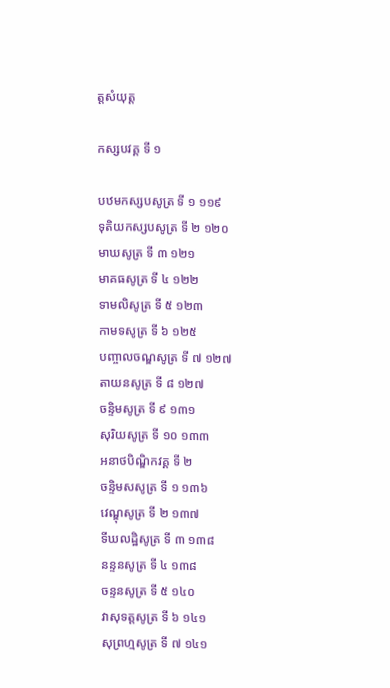ត្តសំយុត្ត

កស្សបវគ្គ ទី ១

បឋមកស្សបសូត្រ ទី ១ ១១៩
ទុតិយកស្សបសូត្រ ទី ២ ១២០
មាឃសូត្រ ទី ៣ ១២១
មាគធសូត្រ ទី ៤ ១២២
ទាមលិសូត្រ ទី ៥ ១២៣
កាមទសូត្រ ទី ៦ ១២៥
បញ្ចាលចណ្ឌសូត្រ ទី ៧ ១២៧
តាយនសូត្រ ទី ៨ ១២៧
ចន្ទិមសូត្រ ទី ៩ ១៣១
សុរិយសូត្រ ទី ១០ ១៣៣
អនាថបិណ្ឌិកវគ្គ ទី ២
ចន្ទិមសសូត្រ ទី ១ ១៣៦
វេណ្ឌុសូត្រ ទី ២ ១៣៧
ទីឃលដ្ឋិសូត្រ ទី ៣ ១៣៨
នន្ទនសូត្រ ទី ៤ ១៣៨
ចន្ទនសូត្រ ទី ៥ ១៤០
វាសុទត្តសូត្រ ទី ៦ ១៤១
សុព្រហ្មសូត្រ ទី ៧ ១៤១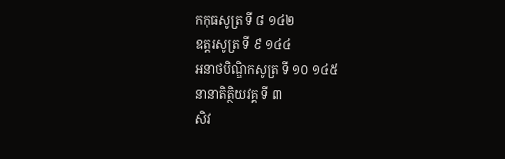កកុធសូត្រ ទី ៨ ១៤២
ឧត្តរសូត្រ ទី ៩ ១៤៤
អនាថបិណ្ឌិកសូត្រ ទី ១០ ១៤៥
នានាតិត្ថិយវគ្គ ទី ៣
សិវ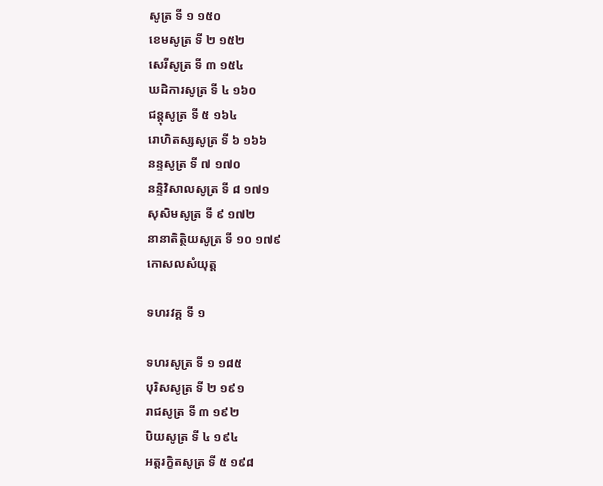សូត្រ ទី ១ ១៥០
ខេមសូត្រ ទី ២ ១៥២
សេរីសូត្រ ទី ៣ ១៥៤
ឃដិការសូត្រ ទី ៤ ១៦០
ជន្តុសូត្រ ទី ៥ ១៦៤
រោហិតស្សសូត្រ ទី ៦ ១៦៦
នន្ទសូត្រ ទី ៧ ១៧០
នន្ទិវិសាលសូត្រ ទី ៨ ១៧១
សុសិមសូត្រ ទី ៩ ១៧២
នានាតិត្ថិយសូត្រ ទី ១០ ១៧៩
កោសលសំយុត្ត

ទហរវគ្គ ទី ១

ទហរសូត្រ ទី ១ ១៨៥
បុរិសសូត្រ ទី ២ ១៩១
រាជសូត្រ ទី ៣ ១៩២
បិយសូត្រ ទី ៤ ១៩៤
អត្តរក្ខិតសូត្រ ទី ៥ ១៩៨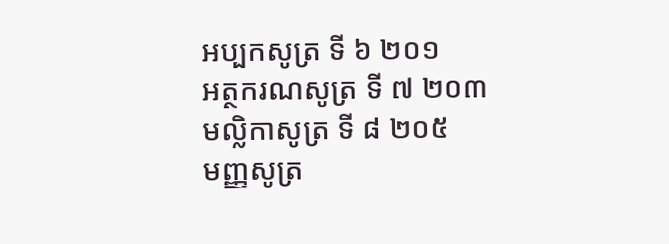អប្បកសូត្រ ទី ៦ ២០១
អត្ថករណសូត្រ ទី ៧ ២០៣
មល្លិកាសូត្រ ទី ៨ ២០៥
មញ្ញសូត្រ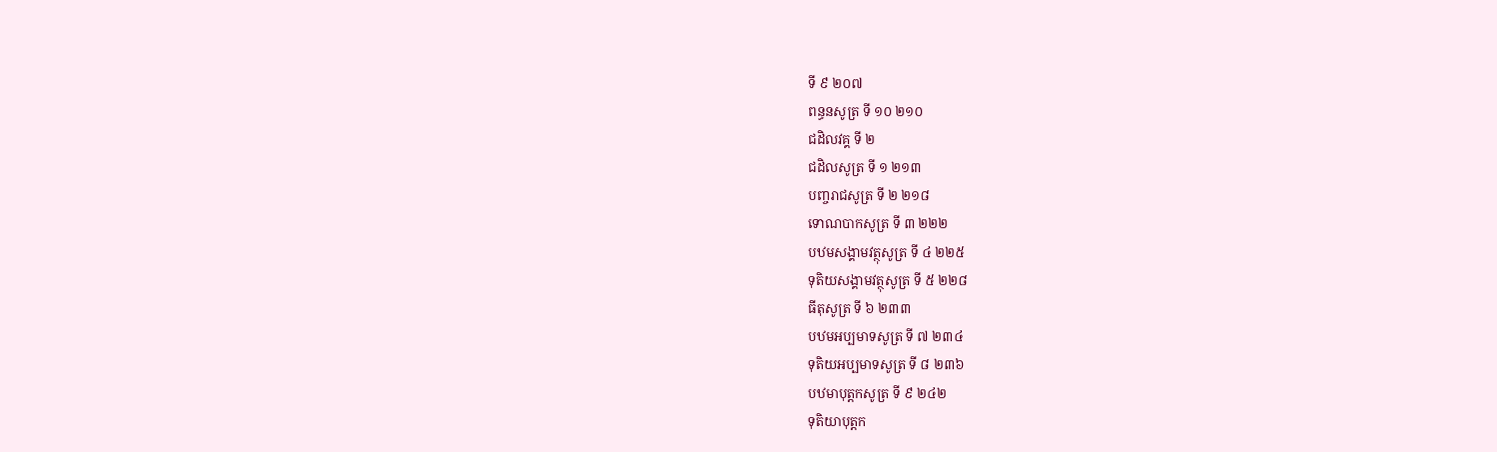ទី ៩ ២០៧
ពន្ធនសូត្រ ទី ១០ ២១០
ជដិលវគ្គ ទី ២
ជដិលសូត្រ ទី ១ ២១៣
បញ្ចរាជសូត្រ ទី ២ ២១៨
ទោណបាកសូត្រ ទី ៣ ២២២
បឋមសង្គាមវត្ថុសូត្រ ទី ៤ ២២៥
ទុតិយសង្គាមវត្ថុសូត្រ ទី ៥ ២២៨
ធីតុសូត្រ ទី ៦ ២៣៣
បឋមអប្បមាទសូត្រ ទី ៧ ២៣៤
ទុតិយអប្បមាទសូត្រ ទី ៨ ២៣៦
បឋមាបុត្តកសូត្រ ទី ៩ ២៤២
ទុតិយាបុត្តក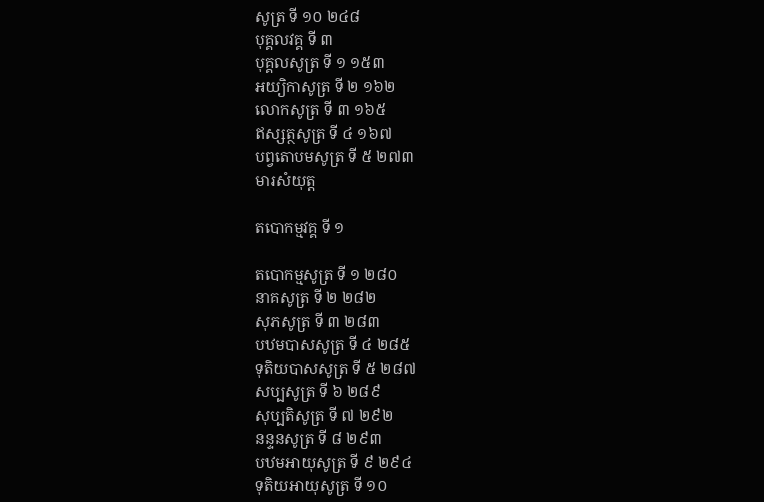សូត្រ ទី ១០ ២៤៨
បុគ្គលវគ្គ ទី ៣
បុគ្គលសូត្រ ទី ១ ១៥៣
អយ្យិកាសូត្រ ទី ២ ១៦២
លោកសូត្រ ទី ៣ ១៦៥
ឥស្សត្ថសូត្រ ទី ៤ ១៦៧
បព្វតោបមសូត្រ ទី ៥ ២៧៣
មារសំយុត្ត

តបោកម្មវគ្គ ទី ១

តបោកម្មសូត្រ ទី ១ ២៨០
នាគសូត្រ ទី ២ ២៨២
សុភសូត្រ ទី ៣ ២៨៣
បឋមបាសសូត្រ ទី ៤ ២៨៥
ទុតិយបាសសូត្រ ទី ៥ ២៨៧
សប្បសូត្រ ទី ៦ ២៨៩
សុប្បតិសូត្រ ទី ៧ ២៩២
នន្ទនសូត្រ ទី ៨ ២៩៣
បឋមអាយុសូត្រ ទី ៩ ២៩៤
ទុតិយអាយុសូត្រ ទី ១០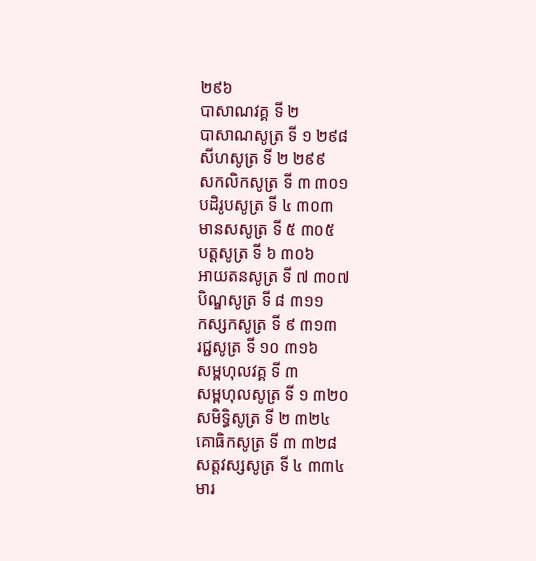២៩៦
បាសាណវគ្គ ទី ២
បាសាណសូត្រ ទី ១ ២៩៨
សីហសូត្រ ទី ២ ២៩៩
សកលិកសូត្រ ទី ៣ ៣០១
បដិរូបសូត្រ ទី ៤ ៣០៣
មានសសូត្រ ទី ៥ ៣០៥
បត្តសូត្រ ទី ៦ ៣០៦
អាយតនសូត្រ ទី ៧ ៣០៧
បិណ្ឌសូត្រ ទី ៨ ៣១១
កស្សកសូត្រ ទី ៩ ៣១៣
រជ្ជសូត្រ ទី ១០ ៣១៦
សម្ពហុលវគ្គ ទី ៣
សម្ពហុលសូត្រ ទី ១ ៣២០
សមិទ្ធិសូត្រ ទី ២ ៣២៤
គោធិកសូត្រ ទី ៣ ៣២៨
សត្តវស្សសូត្រ ទី ៤ ៣៣៤
មារ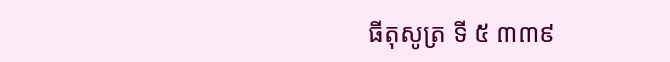ធីតុសូត្រ ទី ៥ ៣៣៩